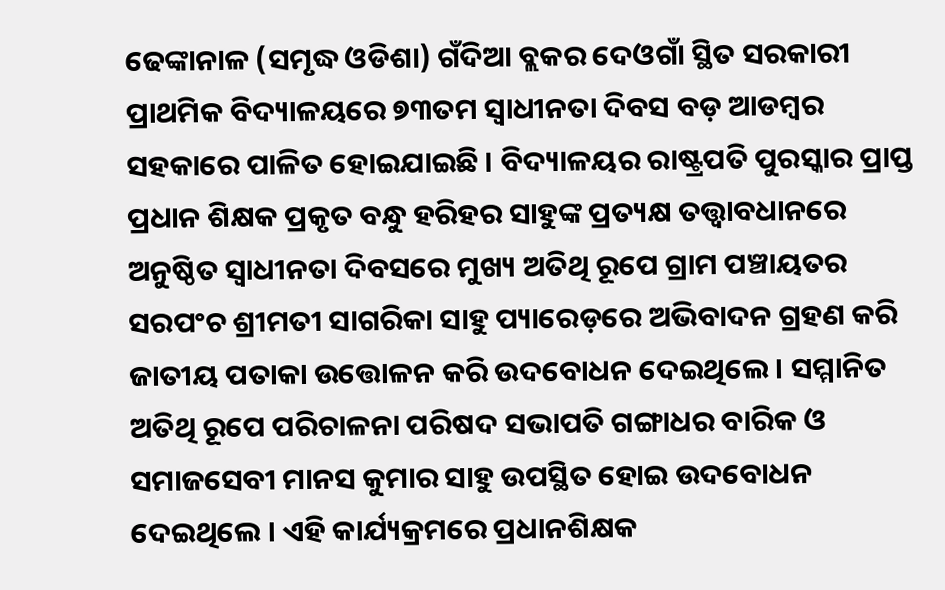ଢେଙ୍କାନାଳ (ସମୃଦ୍ଧ ଓଡିଶା) ଗଁଦିଆ ବ୍ଲକର ଦେଓଗାଁ ସ୍ଥିତ ସରକାରୀ ପ୍ରାଥମିକ ବିଦ୍ୟାଳୟରେ ୭୩ତମ ସ୍ୱାଧୀନତା ଦିବସ ବଡ଼ ଆଡମ୍ବର ସହକାରେ ପାଳିତ ହୋଇଯାଇଛି । ବିଦ୍ୟାଳୟର ରାଷ୍ଟ୍ରପତି ପୁରସ୍କାର ପ୍ରାପ୍ତ ପ୍ରଧାନ ଶିକ୍ଷକ ପ୍ରକୃତ ବନ୍ଧୁ ହରିହର ସାହୁଙ୍କ ପ୍ରତ୍ୟକ୍ଷ ତତ୍ତ୍ୱାବଧାନରେ ଅନୁଷ୍ଠିତ ସ୍ୱାଧୀନତା ଦିବସରେ ମୁଖ୍ୟ ଅତିଥି ରୂପେ ଗ୍ରାମ ପଞ୍ଚାୟତର ସରପଂଚ ଶ୍ରୀମତୀ ସାଗରିକା ସାହୁ ପ୍ୟାରେଡ଼ରେ ଅଭିବାଦନ ଗ୍ରହଣ କରି ଜାତୀୟ ପତାକା ଉତ୍ତୋଳନ କରି ଉଦବୋଧନ ଦେଇଥିଲେ । ସମ୍ମାନିତ ଅତିଥି ରୂପେ ପରିଚାଳନା ପରିଷଦ ସଭାପତି ଗଙ୍ଗାଧର ବାରିକ ଓ ସମାଜସେବୀ ମାନସ କୁମାର ସାହୁ ଉପସ୍ଥିତ ହୋଇ ଉଦବୋଧନ ଦେଇଥିଲେ । ଏହି କାର୍ଯ୍ୟକ୍ରମରେ ପ୍ରଧାନଶିକ୍ଷକ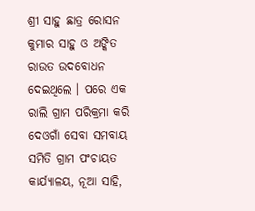ଶ୍ରୀ ସାହୁ ଛାତ୍ର ରୋସନ କୁମାର ସାହୁ ଓ ଅଙ୍କିତ ରାଉତ ଉଦବୋଧନ ଦେଇଥିଲେ । ପରେ ଏକ ରାଲି ଗ୍ରାମ ପରିକ୍ରମା କରି ଦେଓଗାଁ ସେବା ସମବାୟ ସମିତି ଗ୍ରାମ ପଂଚାୟତ କାର୍ଯ୍ୟାଳୟ, ନୂଆ ସାହି,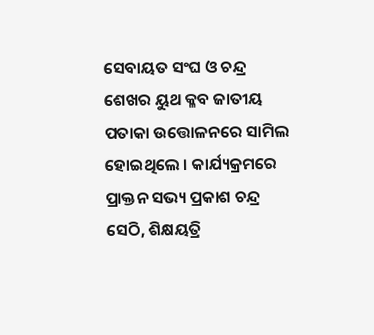ସେବାୟତ ସଂଘ ଓ ଚନ୍ଦ୍ର ଶେଖର ୟୁଥ କ୍ଳବ ଜାତୀୟ ପତାକା ଉତ୍ତୋଳନରେ ସାମିଲ ହୋଇଥିଲେ । କାର୍ଯ୍ୟକ୍ରମରେ ପ୍ରାକ୍ତନ ସଭ୍ୟ ପ୍ରକାଶ ଚନ୍ଦ୍ର ସେଠି, ଶିକ୍ଷୟତ୍ରି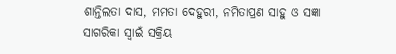ଶାନ୍ତିଲତା ଦାସ, ମମତା ଦେହୁରୀ, ନମିତାପ୍ରଣ ସାହୁ ଓ ସଜ୍ଞା ସାଗରିକା ସ୍ୱାଇଁ ସକ୍ରିୟ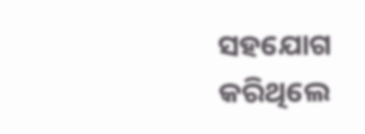ସହଯୋଗ କରିଥିଲେ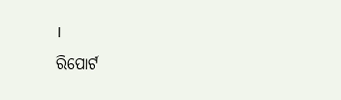।
ରିପୋର୍ଟ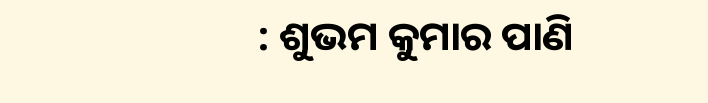: ଶୁଭମ କୁମାର ପାଣି